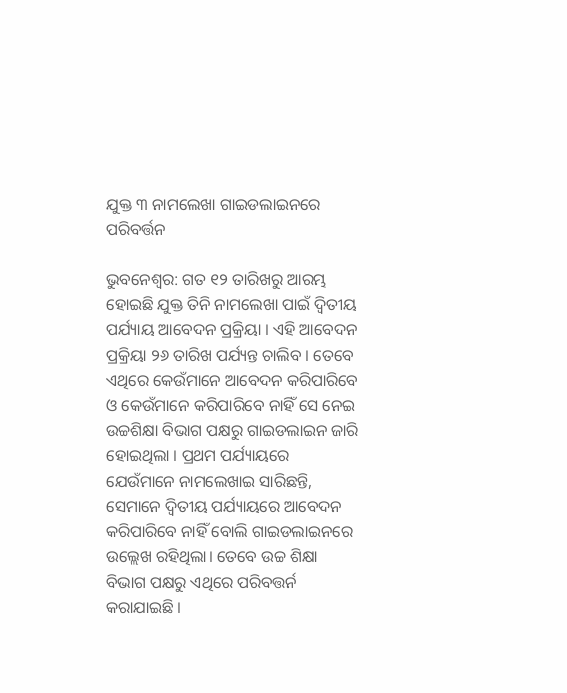ଯୁକ୍ତ ୩ ନାମଲେଖା ଗାଇଡଲାଇନରେ ପରିବର୍ତ୍ତନ

ଭୁବନେଶ୍ବର: ଗତ ୧୨ ତାରିଖରୁ ଆରମ୍ଭ ହୋଇଛି ଯୁକ୍ତ ତିନି ନାମଲେଖା ପାଇଁ ଦ୍ୱିତୀୟ ପର୍ଯ୍ୟାୟ ଆବେଦନ ପ୍ରକ୍ରିୟା । ଏହି ଆବେଦନ ପ୍ରକ୍ରିୟା ୨୬ ତାରିଖ ପର୍ଯ୍ୟନ୍ତ ଚାଲିବ । ତେବେ ଏଥିରେ କେଉଁମାନେ ଆବେଦନ କରିପାରିବେ ଓ କେଉଁମାନେ କରିପାରିବେ ନାହିଁ ସେ ନେଇ ଉଚ୍ଚଶିକ୍ଷା ବିଭାଗ ପକ୍ଷରୁ ଗାଇଡଲାଇନ ଜାରି ହୋଇଥିଲା । ପ୍ରଥମ ପର୍ଯ୍ୟାୟରେ ଯେଉଁମାନେ ନାମଲେଖାଇ ସାରିଛନ୍ତି, ସେମାନେ ଦ୍ୱିତୀୟ ପର୍ଯ୍ୟାୟରେ ଆବେଦନ କରିପାରିବେ ନାହିଁ ବୋଲି ଗାଇଡଲାଇନରେ ଉଲ୍ଲେଖ ରହିଥିଲା। ତେବେ ଉଚ୍ଚ ଶିକ୍ଷା ବିଭାଗ ପକ୍ଷରୁ ଏଥିରେ ପରିବତ୍ତର୍ନ କରାଯାଇଛି ।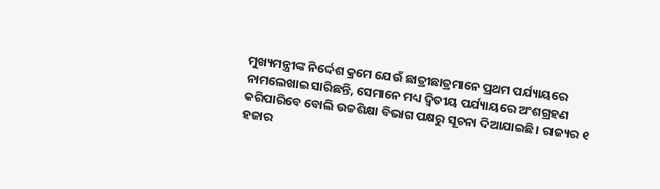ମୁଖ୍ୟମନ୍ତ୍ରୀଙ୍କ ନିର୍ଦ୍ଦେଶ କ୍ରମେ ଯେଉଁ ଛାତ୍ରୀଛାତ୍ରମାନେ ପ୍ରଥମ ପର୍ଯ୍ୟାୟରେ ନାମଲେଖାଇ ସାରିଛନ୍ତି, ସେମାନେ ମଧ୍ୟ ଦ୍ୱିତୀୟ ପର୍ଯ୍ୟାୟରେ ଅଂଶଗ୍ରହଣ କରିପାରିବେ ବୋଲି ଉଚ୍ଚଶିକ୍ଷା ବିଭାଗ ପକ୍ଷରୁ ସୂଚନା ଦିଆଯାଇଛି। ରାଜ୍ୟର ୧ ହଜାର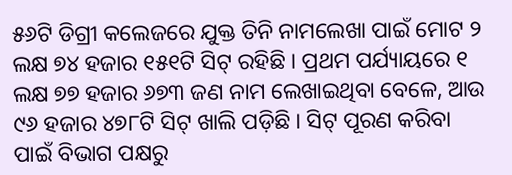୫୬ଟି ଡିଗ୍ରୀ କଲେଜରେ ଯୁକ୍ତ ତିନି ନାମଲେଖା ପାଇଁ ମୋଟ ୨ ଲକ୍ଷ ୭୪ ହଜାର ୧୫୧ଟି ସିଟ୍ ରହିଛି । ପ୍ରଥମ ପର୍ଯ୍ୟାୟରେ ୧ ଲକ୍ଷ ୭୭ ହଜାର ୬୭୩ ଜଣ ନାମ ଲେଖାଇଥିବା ବେଳେ, ଆଉ ୯୬ ହଜାର ୪୭୮ଟି ସିଟ୍ ଖାଲି ପଡ଼ିଛି । ସିଟ୍ ପୂରଣ କରିବା ପାଇଁ ବିଭାଗ ପକ୍ଷରୁ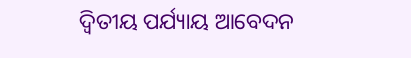ଦ୍ୱିତୀୟ ପର୍ଯ୍ୟାୟ ଆବେଦନ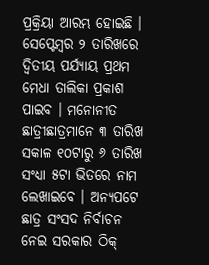ପ୍ରକ୍ରିୟା ଆରମ୍ଭ ହୋଇଛି । ସେପ୍ଟେମ୍ବର ୨ ତାରିଖରେ ଦ୍ୱିତୀୟ ପର୍ଯ୍ୟାୟ ପ୍ରଥମ ମେଧା ତାଲିକା ପ୍ରକାଶ ପାଇବ । ମନୋନୀତ ଛାତ୍ରୀଛାତ୍ରମାନେ ୩ ତାରିଖ ସକାଳ ୧୦ଟାରୁ ୬ ତାରିଖ ସଂଧ୍ୟା ୫ଟା ଭିତରେ ନାମ ଲେଖାଇବେ । ଅନ୍ୟପଟେ ଛାତ୍ର ସଂସଦ ନିର୍ବାଚନ ନେଇ ସରକାର ଠିକ୍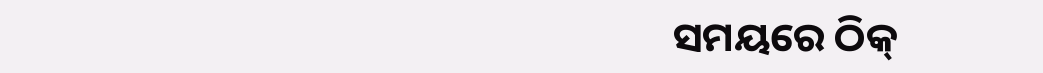ସମୟରେ ଠିକ୍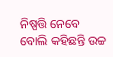ନିଷ୍ପତ୍ତି ନେବେ ବୋଲି କହିଛନ୍ତି ଉଚ୍ଚ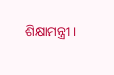ଶିକ୍ଷାମନ୍ତ୍ରୀ।